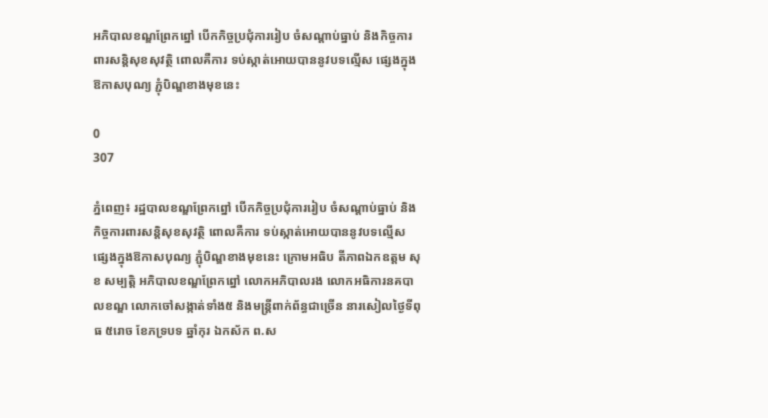អភិបាលខណ្ឌព្រែកព្នៅ បើកកិច្ចប្រជុំការរៀប ចំសណ្តាប់ធ្នាប់ និងកិច្ចការពារសន្តិសុខសុវត្ថិ ពោលគឺការ ទប់ស្កាត់អោយបាននូវបទល្មើស ផ្សេងក្នុងឱកាសបុណ្យ ភ្ជុំបិណ្ឌខាងមុខនេះ

0
307

ភ្នំពេញ៖ រដ្ឋបាលខណ្ឌព្រែកព្នៅ បើកកិច្ចប្រជុំការរៀប ចំសណ្តាប់ធ្នាប់ និងកិច្ចការពារសន្តិសុខសុវត្ថិ ពោលគឺការ ទប់ស្កាត់អោយបាននូវបទល្មើស ផ្សេងក្នុងឱកាសបុណ្យ ភ្ជុំបិណ្ឌខាងមុខនេះ ក្រោមអធិប តីភាពឯកឧត្តម សុខ សម្បត្តិ អភិបាលខណ្ឌព្រែកព្នៅ លោកអភិបាលរង លោកអធិការនគបាលខណ្ឌ លោកចៅសង្កាត់ទាំង៥ និងមន្រ្តីពាក់ព័ន្ធជាច្រើន នារសៀលថ្ងៃទីពុធ ៥រោច ខែភទ្របទ ឆ្នាំកុរ ឯកស័ក ព.ស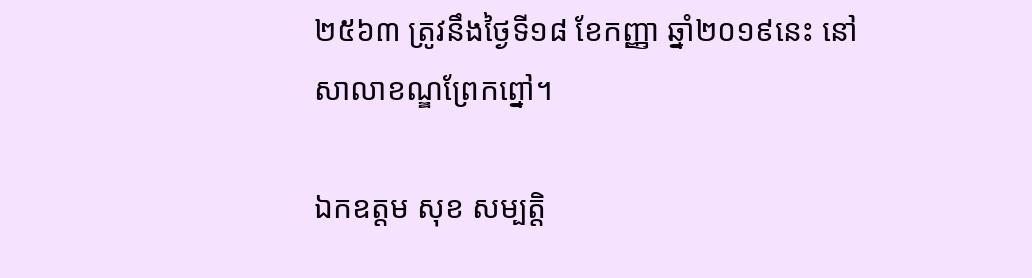២៥៦៣ ត្រូវនឹងថ្ងៃទី១៨ ខែកញ្ញា ឆ្នាំ២០១៩នេះ នៅសាលាខណ្ឌព្រែកព្នៅ។

ឯកឧត្តម សុខ សម្បត្តិ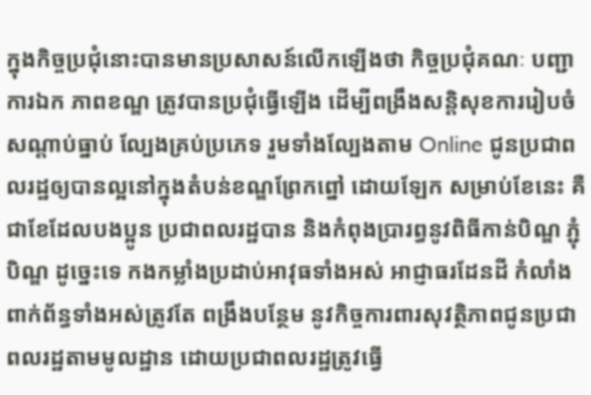ក្នុងកិច្ចប្រជុំនោះបានមានប្រសាសន៍លើកឡើងថា កិច្ចប្រជុំគណៈ បញ្ជាការឯក ភាពខណ្ឌ ត្រូវបានប្រជុំធ្វើឡើង ដើម្បីពង្រឹងសន្តិសុខការរៀបចំសណ្ដាប់ធ្នាប់ ល្បែងគ្រប់ប្រភេទ រួមទាំងល្បែងតាម Online ជូនប្រជាពលរដ្ឋឲ្យបានល្អនៅក្នុងតំបន់ខណ្ឌព្រែកព្នៅ ដោយឡែក សម្រាប់ខែនេះ គឺជាខែដែលបងប្អូន ប្រជាពលរដ្ឋបាន និងកំពុងប្រារព្ធនូវពិធីកាន់បិណ្ឌ ភ្ជុំបិណ្ឌ ដូច្នេះទេ កងកម្លាំងប្រដាប់អាវុធទាំងអស់ អាជ្ញាធរដែនដី កំលាំងពាក់ព័ន្ធទាំងអស់ត្រូវតែ ពង្រឹងបន្ថែម នូវកិច្ចការពារសុវត្ថិភាពជូនប្រជាពលរដ្ឋតាមមូលដ្ឋាន ដោយប្រជាពលរដ្ឋត្រូវធ្វើ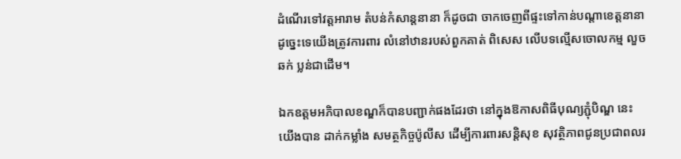ដំណើរទៅវត្តអារាម តំបន់កំសាន្តនានា ក៏ដូចជា ចាកចេញពីផ្ទះទៅកាន់បណ្ដាខេត្តនានា ដូច្នេះទេយើងត្រូវការពារ លំនៅឋានរបស់ពួកគាត់ ពិសេស លើបទល្មើសចោលកម្ម លួច ឆក់ ប្លន់ជាដើម។

ឯកឧត្តមអភិបាលខណ្ឌក៏បានបញ្ជាក់ផងដែរថា នៅក្នុងឱកាសពិធីបុណ្យភ្ជុំបិណ្ឌ នេះយើងបាន ដាក់កម្លាំង សមត្ថកិច្ចប៉ូលីស ដើម្បីការពារសន្តិសុខ សុវត្ថិភាពជូនប្រជាពលរ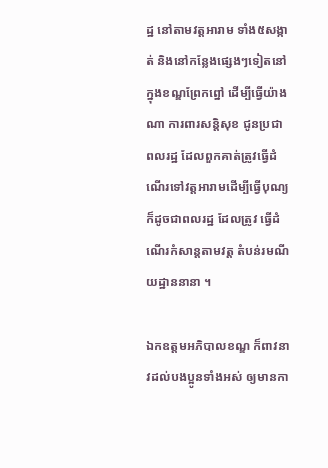ដ្ឋ នៅតាមវត្តអារាម ទាំង៥សង្កាត់ និងនៅកន្លែងផ្សេងៗទៀតនៅក្នុងខណ្ឌព្រែកព្នៅ ដើម្បីធ្វើយ៉ាងណា ការពារសន្តិសុខ ជូនប្រជាពលរដ្ឋ ដែលពួកគាត់ត្រូវធ្វើដំណើរទៅវត្តអារាមដើម្បីធ្វើបុណ្យ  ក៏ដូចជាពលរដ្ឋ ដែលត្រូវ ធ្វើដំណើរកំសាន្តតាមវត្ត តំបន់រមណីយដ្ឋាននានា ។

ឯកឧត្តមអភិបាលខណ្ឌ ក៏ពាវនាវដល់បងប្អូនទាំងអស់ ឲ្យមានកា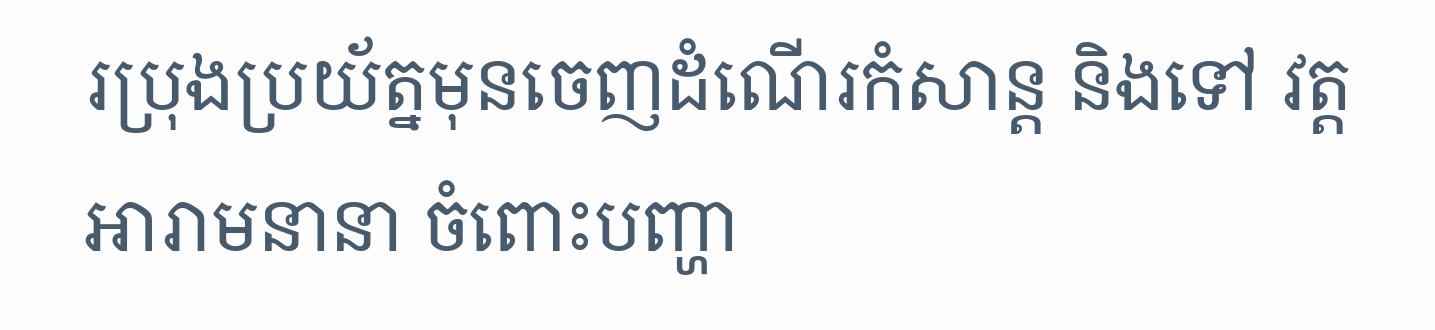រប្រុងប្រយ័ត្នមុនចេញដំណើរកំសាន្ត និងទៅ វត្តអារាមនានា ចំពោះបញ្ហា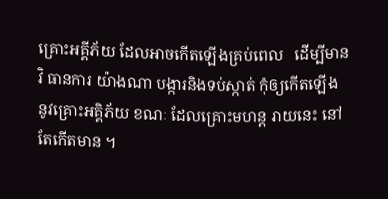គ្រោះអគ្គីភ័យ ដែលអាចកើតឡើងគ្រប់ពេល   ដើម្បីមានវិ ធានការ យ៉ាងណា បង្ការនិងទប់ស្កាត់ កុំឲ្យកើតឡើង នូវគ្រោះអគ្គិភ័យ ខណៈ ដែលគ្រោះមហន្ត រាយនេះ នៅ តែកើតមាន ។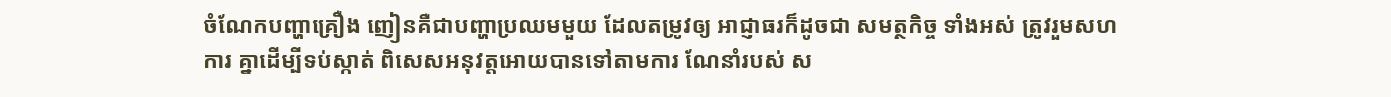ចំណែកបញ្ហាគ្រឿង ញៀនគឺជាបញ្ហាប្រឈមមួយ ដែលតម្រូវឲ្យ អាជ្ញាធរក៏ដូចជា សមត្ថកិច្ច ទាំងអស់ ត្រូវរួមសហការ គ្នាដើម្បីទប់ស្កាត់ ពិសេសអនុវត្តអោយបានទៅតាមការ ណែនាំរបស់ ស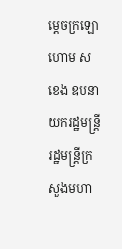ម្តេចក្រឡោហោម ស ខេង ឧបនាយករដ្ឋមន្ត្រី រដ្ឋមន្ត្រីក្រសួងមហា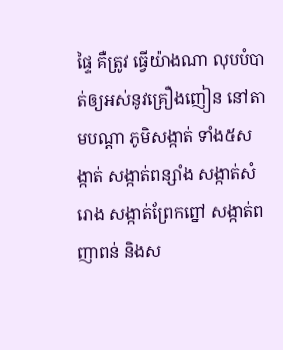ផ្ទៃ គឺត្រូវ ធ្វើយ៉ាងណា លុបបំបាត់ឲ្យអស់នូវគ្រឿងញៀន នៅតាមបណ្តា ភូមិសង្កាត់ ទាំង៥សង្កាត់ សង្កាត់ពន្សាំង សង្កាត់សំរោង សង្កាត់ព្រែកព្នៅ សង្កាត់ពញាពន់ និងស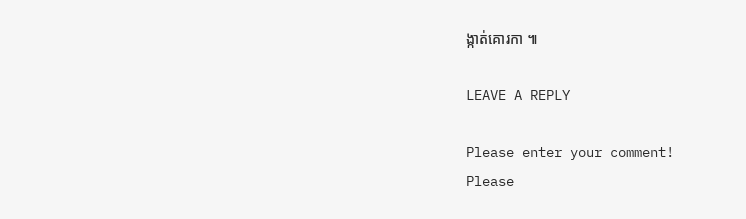ង្កាត់គោរកា ៕

LEAVE A REPLY

Please enter your comment!
Please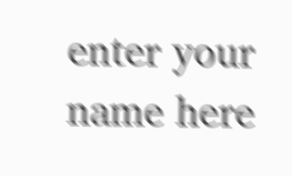enter your name here